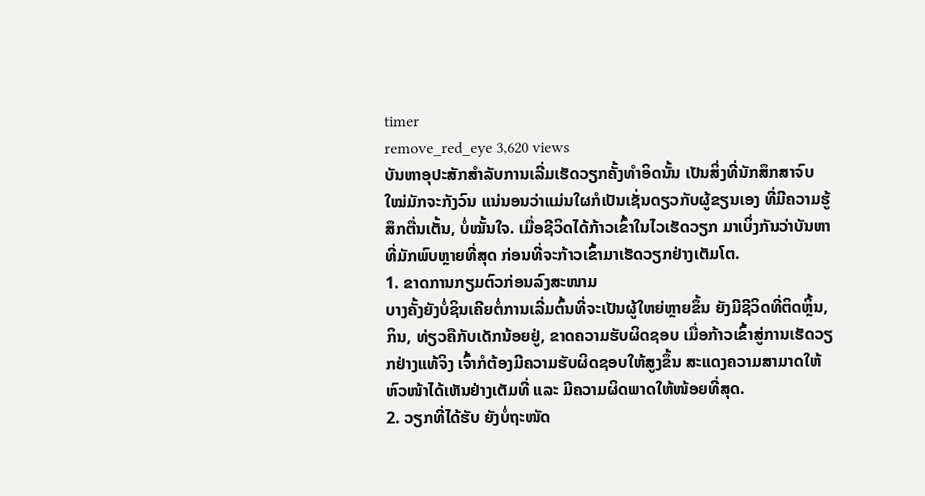timer
remove_red_eye 3,620 views
ບັນຫາອຸປະສັກສໍາລັບການເລີ່ມເຮັດວຽກຄັ້ງທໍາອິດນັ້ນ ເປັນສິ່ງທີ່ນັກສຶກສາຈົບໃໝ່ມັກຈະກັງວົນ ແນ່ນອນວ່າແມ່ນໃຜກໍເປັນເຊັ່ນດຽວກັບຜູ້ຂຽນເອງ ທີ່ມີຄວາມຮູ້ສຶກຕື່ນເຕັ້ນ, ບໍ່ໝັ້ນໃຈ. ເມື່ອຊີວິດໄດ້ກ້າວເຂົ້າໃນໄວເຮັດວຽກ ມາເບິ່ງກັນວ່າບັນຫາທີ່ມັກພົບຫຼາຍທີ່ສຸດ ກ່ອນທີ່ຈະກ້າວເຂົ້າມາເຮັດວຽກຢ່າງເຕັມໂຕ.
1. ຂາດການກຽມຕົວກ່ອນລົງສະໜາມ
ບາງຄັ້ງຍັງບໍ່ຊິນເຄີຍຕໍ່ການເລີ່ມຕົ້ນທີ່ຈະເປັນຜູ້ໃຫຍ່ຫຼາຍຂຶ້ນ ຍັງມີຊີວິດທີ່ຕິດຫຼິ້ນ, ກິນ, ທ່ຽວຄືກັບເດັກນ້ອຍຢູ່, ຂາດຄວາມຮັບຜິດຊອບ ເມື່ອກ້າວເຂົ້າສູ່ການເຮັດວຽກຢ່າງແທ້ຈິງ ເຈົ້າກໍຕ້ອງມີຄວາມຮັບຜິດຊອບໃຫ້ສູງຂຶ້ນ ສະແດງຄວາມສາມາດໃຫ້ຫົວໜ້າໄດ້ເຫັນຢ່າງເຕັມທີ່ ແລະ ມີຄວາມຜິດພາດໃຫ້ໜ້ອຍທີ່ສຸດ.
2. ວຽກທີ່ໄດ້ຮັບ ຍັງບໍ່ຖະໜັດ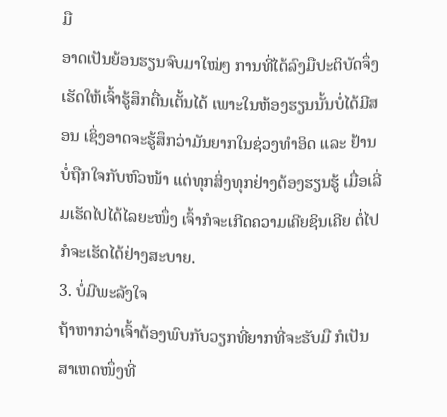ມື
ອາດເປັນຍ້ອນຮຽນຈົບມາໃໝ່ໆ ການທີ່ໄດ້ລົງມືປະຕິບັດຈຶ່ງເຮັດໃຫ້ເຈົ້າຮູ້ສຶກຕື່ນເຕັ້ນໄດ້ ເພາະໃນຫ້ອງຮຽນນັ້ນບໍ່ໄດ້ມີສອນ ເຊິ່ງອາດຈະຮູ້ສຶກວ່າມັນຍາກໃນຊ່ວງທໍາອິດ ແລະ ຢ້ານບໍ່ຖືກໃຈກັບຫົວໜ້າ ແຕ່ທຸກສິ່ງທຸກຢ່າງຕ້ອງຮຽນຮູ້ ເມື່ອເລີ່ມເຮັດໄປໄດ້ໄລຍະໜຶ່ງ ເຈົ້າກໍຈະເກີດຄວາມເຄີຍຊິນເຄີຍ ຕໍ່ໄປກໍຈະເຮັດໄດ້ຢ່າງສະບາຍ.
3. ບໍ່ມີພະລັງໃຈ
ຖ້າຫາກວ່າເຈົ້າຕ້ອງພົບກັບວຽກທີ່ຍາກທີ່ຈະຮັບມື ກໍເປັນສາເຫດໜຶ່ງທີ່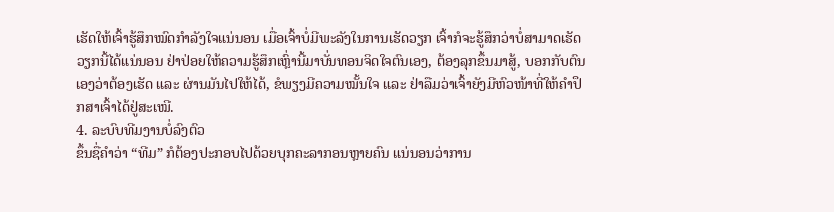ເຮັດໃຫ້ເຈົ້າຮູ້ສຶກໝົດກໍາລັງໃຈແນ່ນອນ ເມື່ອເຈົ້າບໍ່ມີພະລັງໃນການເຮັດວຽກ ເຈົ້າກໍຈະຮູ້ສຶກວ່າບໍ່ສາມາດເຮັດວຽກນີ້ໄດ້ແນ່ນອນ ຢ່າປ່ອຍໃຫ້ຄວາມຮູ້ສຶກເຫຼົ່ານີ້ມາບັ່ນທອນຈິດໃຈຕົນເອງ, ຕ້ອງລຸກຂຶ້ນມາສູ້, ບອກກັບຕົນເອງວ່າຕ້ອງເຮັດ ແລະ ຜ່ານມັນໄປໃຫ້ໄດ້, ຂໍພຽງມີຄວາມໝັ້ນໃຈ ແລະ ຢ່າລືມວ່າເຈົ້າຍັງມີຫົວໜ້າທີ່ໃຫ້ຄໍາປຶກສາເຈົ້າໄດ້ຢູ່ສະເໝີ.
4. ລະບົບທີມງານບໍ່ລົງຕົວ
ຂຶ້ນຊື່ຄໍາວ່າ “ທີມ” ກໍຕ້ອງປະກອບໄປດ້ວຍບຸກຄະລາກອນຫຼາຍຄົນ ແນ່ນອນວ່າການ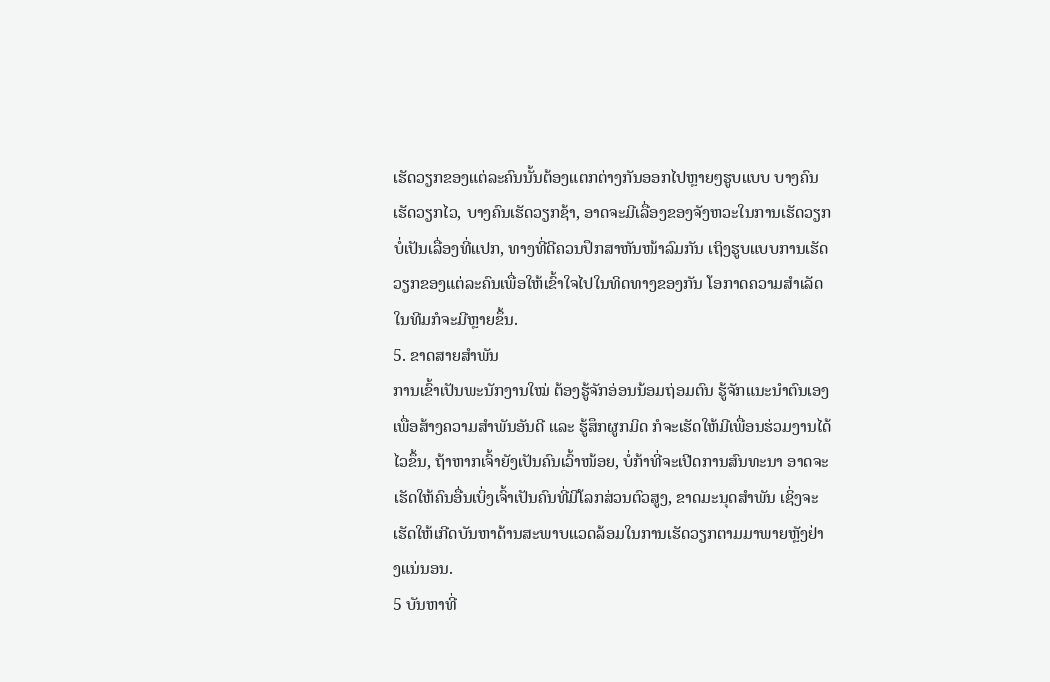ເຮັດວຽກຂອງແຕ່ລະຄົນນັ້ນຕ້ອງແຕກຕ່າງກັນອອກໄປຫຼາຍໆຮູບແບບ ບາງຄົນເຮັດວຽກໄວ, ບາງຄົນເຮັດວຽກຊ້າ, ອາດຈະມີເລື່ອງຂອງຈັງຫວະໃນການເຮັດວຽກບໍ່ເປັນເລື່ອງທີ່ແປກ, ທາງທີ່ດີຄວນປຶກສາຫັນໜ້າລົມກັນ ເຖິງຮູບແບບການເຮັດວຽກຂອງແຕ່ລະຄົນເພື່ອໃຫ້ເຂົ້າໃຈໄປໃນທິດທາງຂອງກັນ ໂອກາດຄວາມສໍາເລັດໃນທີມກໍຈະມີຫຼາຍຂຶ້ນ.
5. ຂາດສາຍສໍາພັນ
ການເຂົ້າເປັນພະນັກງານໃໝ່ ຕ້ອງຮູ້ຈັກອ່ອນນ້ອມຖ່ອມຕົນ ຮູ້ຈັກແນະນໍາຕົນເອງ ເພື່ອສ້າງຄວາມສໍາພັນອັນດີ ແລະ ຮູ້ສຶກຜູກມິດ ກໍຈະເຮັດໃຫ້ມີເພື່ອນຮ່ວມງານໄດ້ໄວຂຶ້ນ, ຖ້າຫາກເຈົ້າຍັງເປັນຄົນເວົ້າໜ້ອຍ, ບໍ່ກ້າທີ່ຈະເປີດການສົນທະນາ ອາດຈະເຮັດໃຫ້ຄົນອື່ນເບິ່ງເຈົ້າເປັນຄົນທີ່ມີໂລກສ່ວນຕົວສູງ, ຂາດມະນຸດສໍາພັນ ເຊິ່ງຈະເຮັດໃຫ້ເກີດບັນຫາດ້ານສະພາບແວດລ້ອມໃນການເຮັດວຽກຕາມມາພາຍຫຼັງຢ່າງແນ່ນອນ.
5 ບັນຫາທີ່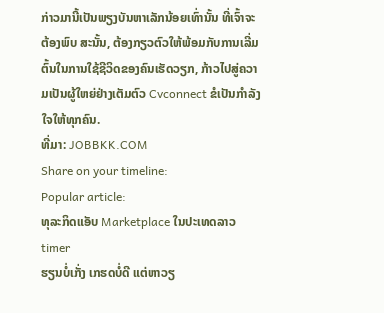ກ່າວມານີ້ເປັນພຽງບັນຫາເລັກນ້ອຍເທົ່ານັ້ນ ທີ່ເຈົ້າຈະຕ້ອງພົບ ສະນັ້ນ, ຕ້ອງກຽວຕົວໃຫ້ພ້ອມກັບການເລີ່ມຕົ້ນໃນການໃຊ້ຊີວິດຂອງຄົນເຮັດວຽກ, ກ້າວໄປສູ່ຄວາມເປັນຜູ້ໃຫຍ່ຢ່າງເຕັມຕົວ Cvconnect ຂໍເປັນກໍາລັງໃຈໃຫ້ທຸກຄົນ.
ທີ່ມາ: JOBBKK.COM
Share on your timeline:
Popular article:
ທຸລະກິດແອັບ Marketplace ໃນປະເທດລາວ
timer
ຮຽນບໍ່ເກັ່ງ ເກຮດບໍ່ດີ ແຕ່ຫາວຽ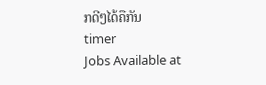ກດີໆໄດ້ຄືກັນ
timer
Jobs Available at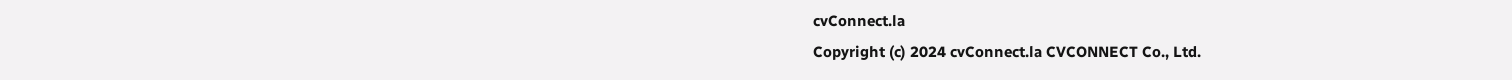cvConnect.la
Copyright (c) 2024 cvConnect.la CVCONNECT Co., Ltd.